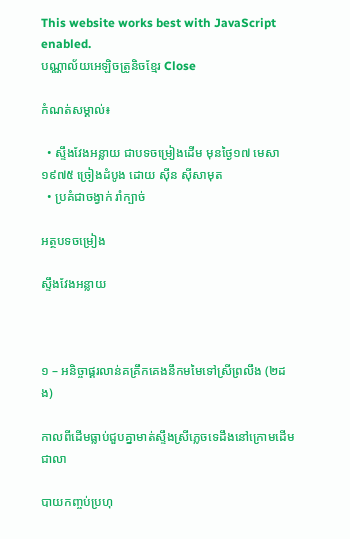This website works best with JavaScript enabled.
បណ្ណាល័យអេឡិចត្រូនិចខ្មែរ Close

កំណត់សម្គាល់៖

  • ស្ទឹងវែងអន្លាយ ជាបទចម្រៀងដើម មុនថ្ងៃ១៧ មេសា ១៩៧៥ ច្រៀងដំបូង ដោយ ស៊ីន ស៊ីសាមុត
  • ប្រគំជាចង្វាក់ រាំក្បាច់

អត្ថបទចម្រៀង

ស្ទឹងវែងអន្លាយ



១ – អនិច្ចាផ្គរលាន់គគ្រឹកគេងនឹកមមៃទៅស្រីព្រលឹង (២ដង)

កាលពីដើមធ្លាប់ជួបគ្នាមាត់ស្ទឹងស្រីភ្លេចទេដឹងនៅក្រោមដើមជាលា

បាយកញ្ចប់ប្រហុ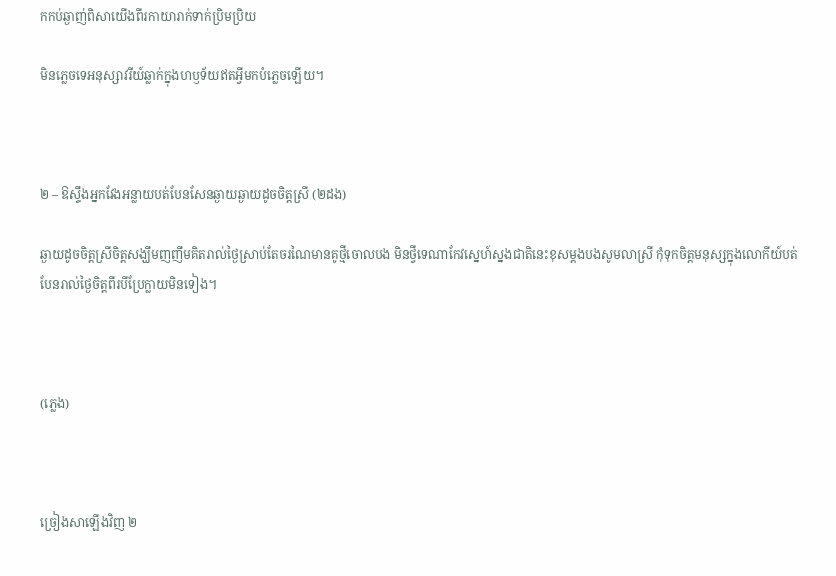កកប់ឆ្ងាញ់ពិសាយើងពីរកាយារាក់ទាក់ប្រិមប្រិយ

មិនភ្លេចទេអនុស្សាវរីយ៍ឆ្លាក់ក្នុងហឫទ័យឥតអ្វីមកបំភ្លេចឡើយ។



២ – ឱស្ទឹងអ្នកវែងអន្លាយបត់បែនសែនឆ្ងាយឆ្ងាយដូចចិត្តស្រី (២ដង)

ឆ្ងាយដូចចិត្តស្រីចិត្តសង្ឃឹមញញឹមគិតរាល់ថ្ងៃស្រាប់តែចរណៃមានគូថ្មីចោលបង មិនថ្វីទេណាកែវស្នេហ៍ស្នងជាតិនេះខុសម្តងបងសូមលាស្រី កុំទុកចិត្តមនុស្សក្នុងលោកីយ៍បត់បែនរាល់ថ្ងៃចិត្តពីរបីប្រែក្លាយមិនទៀង។



(ភ្លេង)



ច្រៀងសាឡើងវិញ ២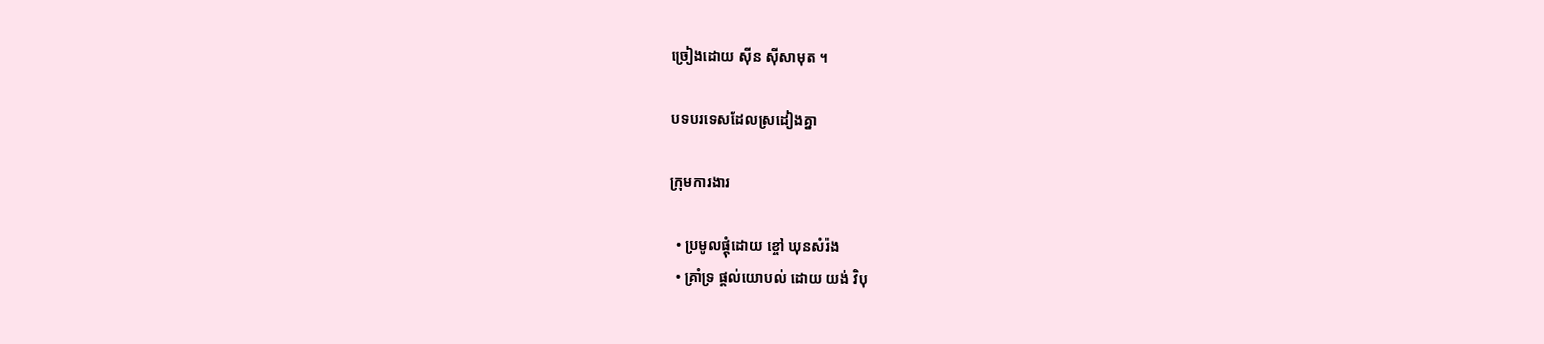ច្រៀងដោយ ស៊ីន ស៊ីសាមុត ។

បទបរទេសដែលស្រដៀងគ្នា

ក្រុមការងារ

  • ប្រមូលផ្តុំដោយ ខ្ចៅ ឃុនសំរ៉ង
  • គ្រាំទ្រ ផ្តល់យោបល់ ដោយ យង់ វិបុ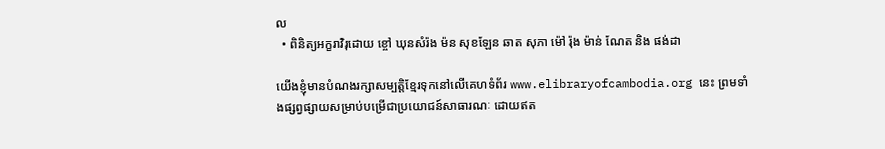ល
  • ពិនិត្យអក្ខរាវិរុដោយ ខ្ចៅ ឃុនសំរ៉ង ម៉ន សុខឡែន ឆាត សុភា ម៉ៅ រ៉ុង ម៉ាន់ ណែត និង ផង់ដា

យើងខ្ញុំមានបំណងរក្សាសម្បត្តិខ្មែរទុកនៅលើគេហទំព័រ www.elibraryofcambodia.org នេះ ព្រមទាំងផ្សព្វផ្សាយសម្រាប់បម្រើជាប្រយោជន៍សាធារណៈ ដោយឥត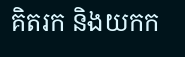គិតរក និងយកក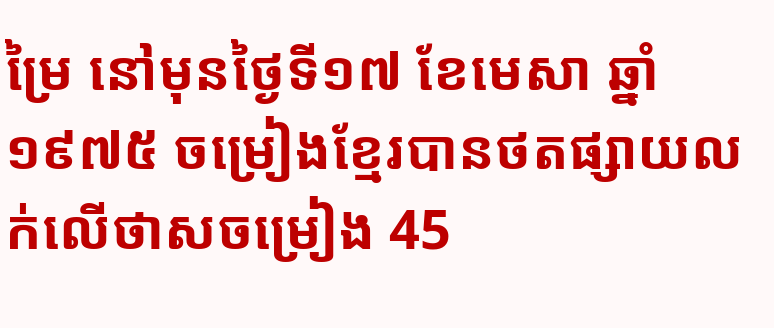ម្រៃ នៅមុនថ្ងៃទី១៧ ខែមេសា ឆ្នាំ១៩៧៥ ចម្រៀងខ្មែរបានថតផ្សាយលក់លើថាសចម្រៀង 45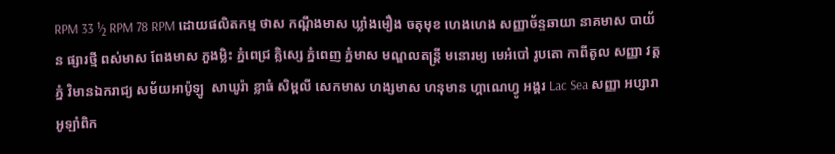RPM 33 ½ RPM 78 RPM ដោយផលិតកម្ម ថាស កណ្ដឹងមាស ឃ្លាំងមឿង ចតុមុខ ហេងហេង សញ្ញាច័ន្ទឆាយា នាគមាស បាយ័ន ផ្សារថ្មី ពស់មាស ពែងមាស ភួងម្លិះ ភ្នំពេជ្រ គ្លិស្សេ ភ្នំពេញ ភ្នំមាស មណ្ឌលតន្រ្តី មនោរម្យ មេអំបៅ រូបតោ កាពីតូល សញ្ញា វត្តភ្នំ វិមានឯករាជ្យ សម័យអាប៉ូឡូ  សាឃូរ៉ា ខ្លាធំ សិម្ពលី សេកមាស ហង្សមាស ហនុមាន ហ្គាណេហ្វូ អង្គរ Lac Sea សញ្ញា អប្សារា អូឡាំពិក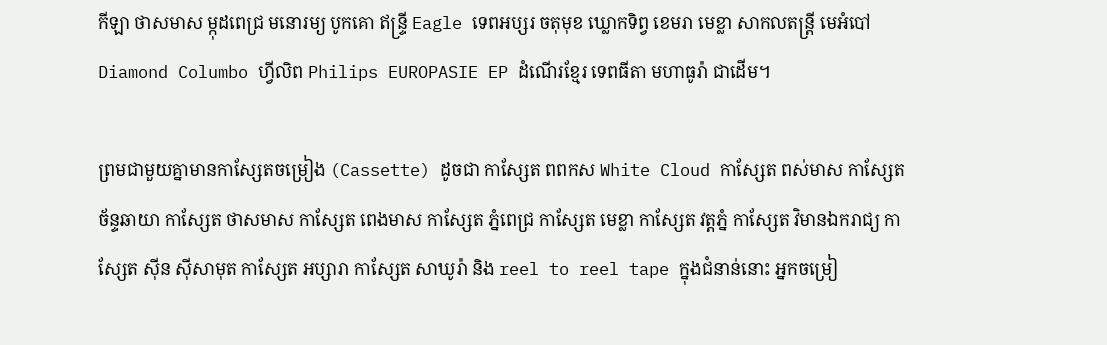កីឡា ថាសមាស ម្កុដពេជ្រ មនោរម្យ បូកគោ ឥន្ទ្រី Eagle ទេពអប្សរ ចតុមុខ ឃ្លោកទិព្វ ខេមរា មេខ្លា សាកលតន្ត្រី មេអំបៅ Diamond Columbo ហ្វីលិព Philips EUROPASIE EP ដំណើរខ្មែរ ទេពធីតា មហាធូរ៉ា ជាដើម។

ព្រមជាមួយគ្នាមានកាសែ្សតចម្រៀង (Cassette) ដូចជា កាស្សែត ពពកស White Cloud កាស្សែត ពស់មាស កាស្សែត ច័ន្ទឆាយា កាស្សែត ថាសមាស កាស្សែត ពេងមាស កាស្សែត ភ្នំពេជ្រ កាស្សែត មេខ្លា កាស្សែត វត្តភ្នំ កាស្សែត វិមានឯករាជ្យ កាស្សែត ស៊ីន ស៊ីសាមុត កាស្សែត អប្សារា កាស្សែត សាឃូរ៉ា និង reel to reel tape ក្នុងជំនាន់នោះ អ្នកចម្រៀ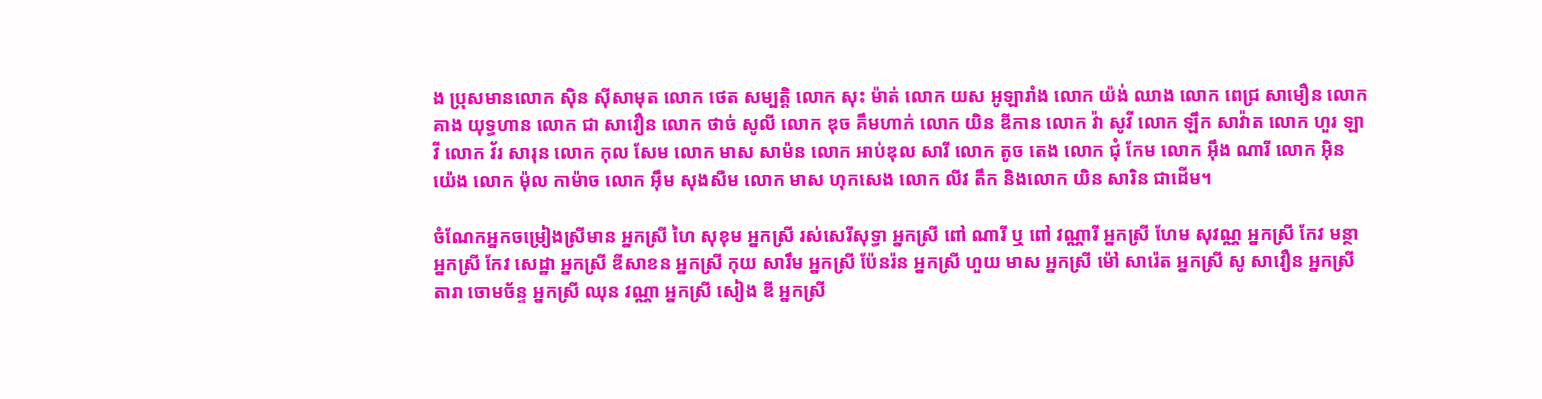ង ប្រុសមានលោក ស៊ិន ស៊ីសាមុត លោក ថេត សម្បត្តិ លោក សុះ ម៉ាត់ លោក យស អូឡារាំង លោក យ៉ង់ ឈាង លោក ពេជ្រ សាមឿន លោក គាង យុទ្ធហាន លោក ជា សាវឿន លោក ថាច់ សូលី លោក ឌុច គឹមហាក់ លោក យិន ឌីកាន លោក វ៉ា សូវី លោក ឡឹក សាវ៉ាត លោក ហួរ ឡាវី លោក វ័រ សារុន លោក កុល សែម លោក មាស សាម៉ន លោក អាប់ឌុល សារី លោក តូច តេង លោក ជុំ កែម លោក អ៊ឹង ណារី លោក អ៊ិន យ៉េង លោក ម៉ុល កាម៉ាច លោក អ៊ឹម សុងសឺម លោក មាស ហុកសេង លោក លីវ តឹក និងលោក យិន សារិន ជាដើម។

ចំណែកអ្នកចម្រៀងស្រីមាន អ្នកស្រី ហៃ សុខុម អ្នកស្រី រស់សេរីសុទ្ធា អ្នកស្រី ពៅ ណារី ឬ ពៅ វណ្ណារី អ្នកស្រី ហែម សុវណ្ណ អ្នកស្រី កែវ មន្ថា អ្នកស្រី កែវ សេដ្ឋា អ្នកស្រី ឌីសាខន អ្នកស្រី កុយ សារឹម អ្នកស្រី ប៉ែនរ៉ន អ្នកស្រី ហួយ មាស អ្នកស្រី ម៉ៅ សារ៉េត អ្នកស្រី សូ សាវឿន អ្នកស្រី តារា ចោមច័ន្ទ អ្នកស្រី ឈុន វណ្ណា អ្នកស្រី សៀង ឌី អ្នកស្រី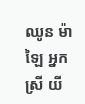ឈូន ម៉ាឡៃ អ្នកស្រី យី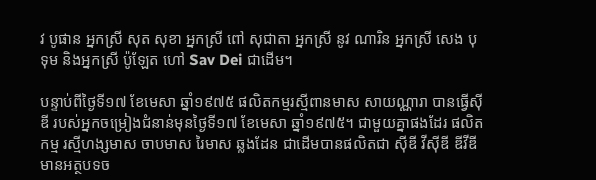វ បូផាន អ្នកស្រី សុត សុខា អ្នកស្រី ពៅ សុជាតា អ្នកស្រី នូវ ណារិន អ្នកស្រី សេង បុទុម និងអ្នកស្រី ប៉ូឡែត ហៅ Sav Dei ជាដើម។

បន្ទាប់ពីថ្ងៃទី១៧ ខែមេសា ឆ្នាំ១៩៧៥ ផលិតកម្មរស្មីពានមាស សាយណ្ណារា បានធ្វើស៊ីឌី របស់អ្នកចម្រៀងជំនាន់មុនថ្ងៃទី១៧ ខែមេសា ឆ្នាំ១៩៧៥។ ជាមួយគ្នាផងដែរ ផលិតកម្ម រស្មីហង្សមាស ចាបមាស រៃមាស ឆ្លងដែន ជាដើមបានផលិតជា ស៊ីឌី វីស៊ីឌី ឌីវីឌី មានអត្ថបទច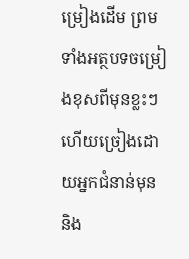ម្រៀងដើម ព្រមទាំងអត្ថបទចម្រៀងខុសពីមុនខ្លះៗ ហើយច្រៀងដោយអ្នកជំនាន់មុន និង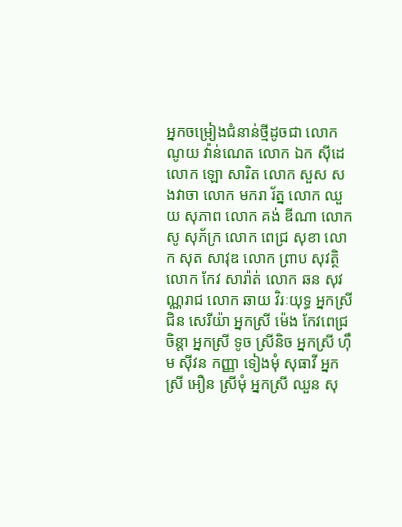អ្នកចម្រៀងជំនាន់ថ្មីដូចជា លោក ណូយ វ៉ាន់ណេត លោក ឯក ស៊ីដេ លោក ឡោ សារិត លោក សួស សងវាចា លោក មករា រ័ត្ន លោក ឈួយ សុភាព លោក គង់ ឌីណា លោក សូ សុភ័ក្រ លោក ពេជ្រ សុខា លោក សុត សាវុឌ លោក ព្រាប សុវត្ថិ លោក កែវ សារ៉ាត់ លោក ឆន សុវណ្ណរាជ លោក ឆាយ វិរៈយុទ្ធ អ្នកស្រី ជិន សេរីយ៉ា អ្នកស្រី ម៉េង កែវពេជ្រចិន្តា អ្នកស្រី ទូច ស្រីនិច អ្នកស្រី ហ៊ឹម ស៊ីវន កញ្ញា ទៀងមុំ សុធាវី អ្នកស្រី អឿន ស្រីមុំ អ្នកស្រី ឈួន សុ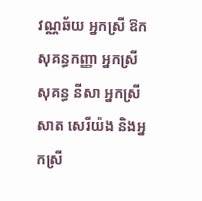វណ្ណឆ័យ អ្នកស្រី ឱក សុគន្ធកញ្ញា អ្នកស្រី សុគន្ធ នីសា អ្នកស្រី សាត សេរីយ៉ង និងអ្នកស្រី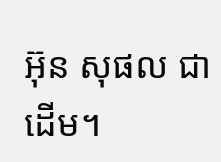អ៊ុន សុផល ជាដើម។